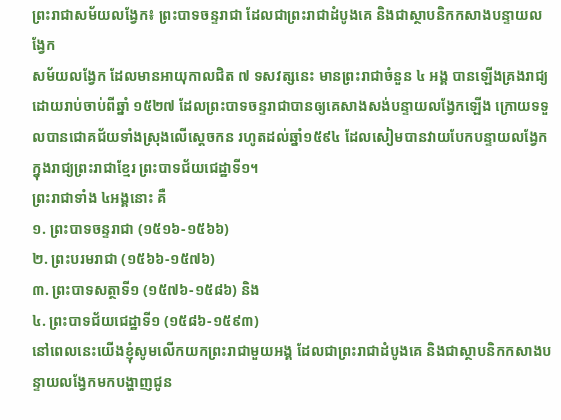ព្រះរាជាសម័យលង្វែក៖ ព្រះបាទចន្ទរាជា ដែលជាព្រះរាជាដំបូងគេ និងជាស្ថាបនិកកសាងបន្ទាយលង្វែក
សម័យលង្វែក ដែលមានអាយុកាលជិត ៧ ទសវត្សនេះ មានព្រះរាជាចំនួន ៤ អង្គ បានឡើងគ្រងរាជ្យ ដោយរាប់ចាប់ពីឆ្នាំ ១៥២៧ ដែលព្រះបាទចន្ទរាជាបានឲ្យគេសាងសង់បន្ទាយលង្វែកឡើង ក្រោយទទួលបានជោគជ័យទាំងស្រុងលើស្ដេចកន រហូតដល់ឆ្នាំ១៥៩៤ ដែលសៀមបានវាយបែកបន្ទាយលង្វែក ក្នុងរាជ្យព្រះរាជាខ្មែរ ព្រះបាទជ័យជេដ្ឋាទី១។
ព្រះរាជាទាំង ៤អង្គនោះ គឺ
១. ព្រះបាទចន្ទរាជា (១៥១៦-១៥៦៦)
២. ព្រះបរមរាជា (១៥៦៦-១៥៧៦)
៣. ព្រះបាទសត្ថាទី១ (១៥៧៦-១៥៨៦) និង
៤. ព្រះបាទជ័យជេដ្ឋាទី១ (១៥៨៦-១៥៩៣)
នៅពេលនេះយើងខ្ញុំសូមលើកយកព្រះរាជាមួយអង្គ ដែលជាព្រះរាជាដំបូងគេ និងជាស្ថាបនិកកសាងបន្ទាយលង្វែកមកបង្ហាញជូន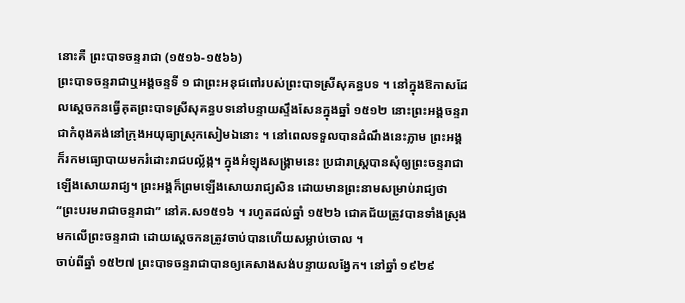នោះគឺ ព្រះបាទចន្ទរាជា (១៥១៦-១៥៦៦)
ព្រះបាទចន្ទរាជាឬអង្គចន្ទទី ១ ជាព្រះអនុជពៅរបស់ព្រះបាទស្រីសុគន្ធបទ ។ នៅក្នុងឱកាសដែលស្ដេចកនធ្វើគុតព្រះបាទស្រីសុគន្ធបទនៅបន្ទាយស្ទឹងសែនក្នុងឆ្នាំ ១៥១២ នោះព្រះអង្គចន្ទរាជាកំពុងគង់នៅក្រុងអយុធ្យាស្រុកសៀមឯនោះ ។ នៅពេលទទួលបានដំណឹងនេះភ្លាម ព្រះអង្គក៏រកមធ្យោបាយមករំដោះរាជបល្ល័ង្ក។ ក្នុងអំឡុងសង្គ្រាមនេះ ប្រជារាស្ត្របានសុំឲ្យព្រះចន្ទរាជាឡើងសោយរាជ្យ។ ព្រះអង្គក៏ព្រមឡើងសោយរាជ្យសិន ដោយមានព្រះនាមសម្រាប់រាជ្យថា “ព្រះបរមរាជាចន្ទរាជា” នៅគ.ស១៥១៦ ។ រហូតដល់ឆ្នាំ ១៥២៦ ជោគជ័យត្រូវបានទាំងស្រុងមកលើព្រះចន្ទរាជា ដោយស្ដេចកនត្រូវចាប់បានហើយសម្លាប់ចោល ។
ចាប់ពីឆ្នាំ ១៥២៧ ព្រះបាទចន្ទរាជាបានឲ្យគេសាងសង់បន្ទាយលង្វែក។ នៅឆ្នាំ ១៩២៩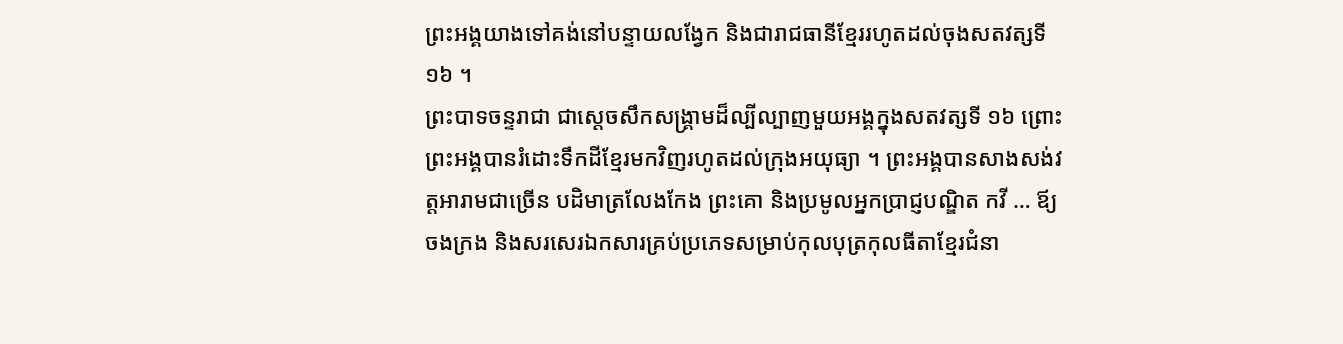ព្រះអង្គយាងទៅគង់នៅបន្ទាយលង្វែក និងជារាជធានីខ្មែររហូតដល់ចុងសតវត្សទី ១៦ ។
ព្រះបាទចន្ទរាជា ជាស្ដេចសឹកសង្គ្រាមដ៏ល្បីល្បាញមួយអង្គក្នុងសតវត្សទី ១៦ ព្រោះព្រះអង្គបានរំដោះទឹកដីខ្មែរមកវិញរហូតដល់ក្រុងអយុធ្យា ។ ព្រះអង្គបានសាងសង់វត្តអារាមជាច្រើន បដិមាត្រលែងកែង ព្រះគោ និងប្រមូលអ្នកប្រាជ្ញបណ្ឌិត កវី … ឪ្យចងក្រង និងសរសេរឯកសារគ្រប់ប្រភេទសម្រាប់កុលបុត្រកុលធីតាខ្មែរជំនា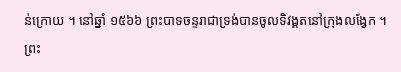ន់ក្រោយ ។ នៅឆ្នាំ ១៥៦៦ ព្រះបាទចន្ទរាជាទ្រង់បានចូលទិវង្គតនៅក្រុងលង្វែក ។ ព្រះ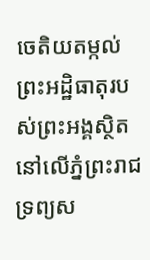ចេតិយតម្កល់ព្រះអដ្ឋិធាតុរបស់ព្រះអង្គស្ថិតនៅលើភ្នំព្រះរាជទ្រព្យស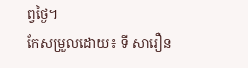ព្វថ្ងៃ។
កែសម្រួលដោយ៖ ទី សារឿន